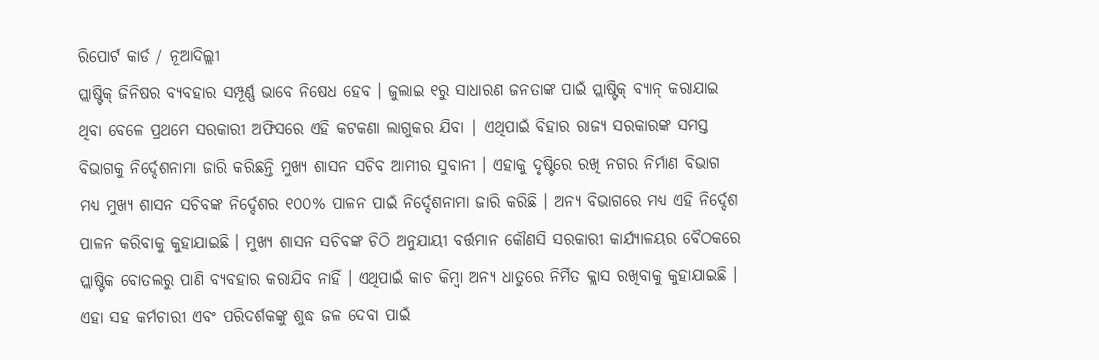ରିପୋର୍ଟ କାର୍ଡ / ନୂଆଦିଲ୍ଲୀ
ପ୍ଲାଷ୍ଟିକ୍ ଜିନିଷର ବ୍ୟବହାର ସମ୍ପୂର୍ଣ୍ଣ ଭାବେ ନିଷେଧ ହେବ । ଜୁଲାଇ ୧ରୁ ସାଧାରଣ ଜନତାଙ୍କ ପାଇଁ ପ୍ଲାଷ୍ଟିକ୍ ବ୍ୟାନ୍ କରାଯାଇ ଥିବା ବେଳେ ପ୍ରଥମେ ସରକାରୀ ଅଫିସରେ ଏହି କଟକଣା ଲାଗୁକର ଯିବା | ଏଥିପାଇଁ ବିହାର ରାଜ୍ୟ ସରକାରଙ୍କ ସମସ୍ତ ବିଭାଗକୁ ନିର୍ଦ୍ଦେଶନାମା ଜାରି କରିଛନ୍ତି ମୁଖ୍ୟ ଶାସନ ସଚିବ ଆମୀର ସୁବାନୀ । ଏହାକୁ ଦୃଷ୍ଟିରେ ରଖି ନଗର ନିର୍ମାଣ ବିଭାଗ ମଧ୍ୟ ମୁଖ୍ୟ ଶାସନ ସଚିବଙ୍କ ନିର୍ଦ୍ଦେଶର ୧୦୦% ପାଳନ ପାଇଁ ନିର୍ଦ୍ଦେଶନାମା ଜାରି କରିଛି । ଅନ୍ୟ ବିଭାଗରେ ମଧ୍ୟ ଏହି ନିର୍ଦ୍ଦେଶ ପାଳନ କରିବାକୁ କୁହାଯାଇଛି । ମୁଖ୍ୟ ଶାସନ ସଚିବଙ୍କ ଚିଠି ଅନୁଯାୟୀ ବର୍ତ୍ତମାନ କୌଣସି ସରକାରୀ କାର୍ଯ୍ୟାଳୟର ବୈଠକରେ ପ୍ଲାଷ୍ଟିକ ବୋତଲରୁ ପାଣି ବ୍ୟବହାର କରାଯିବ ନାହିଁ । ଏଥିପାଇଁ କାଚ କିମ୍ବା ଅନ୍ୟ ଧାତୁରେ ନିର୍ମିତ କ୍ଲାସ ରଖିବାକୁ କୁହାଯାଇଛି । ଏହା ସହ କର୍ମଚାରୀ ଏବଂ ପରିଦର୍ଶକଙ୍କୁ ଶୁଦ୍ଧ ଜଳ ଦେବା ପାଇଁ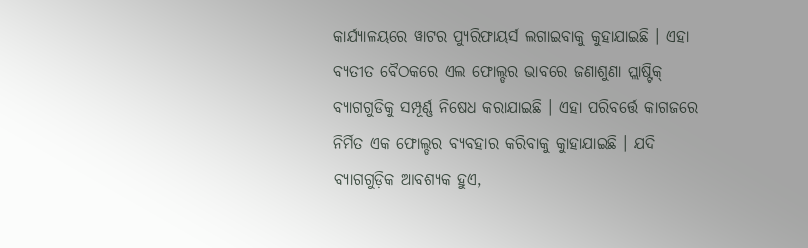କାର୍ଯ୍ୟାଳୟରେ ୱାଟର ପ୍ୟୁରିଫାୟର୍ସ ଲଗାଇବାକୁ କୁହାଯାଇଛି । ଏହା ବ୍ୟତୀତ ବୈଠକରେ ଏଲ ଫୋଲ୍ଡର ଭାବରେ ଜଣାଶୁଣା ପ୍ଲାଷ୍ଟିକ୍ ବ୍ୟାଗଗୁଡିକୁ ସମ୍ପୂର୍ଣ୍ଣ ନିଷେଧ କରାଯାଇଛି । ଏହା ପରିବର୍ତ୍ତେ କାଗଜରେ ନିର୍ମିତ ଏକ ଫୋଲ୍ଡର ବ୍ୟବହାର କରିବାକୁ କୁାହାଯାଇଛି । ଯଦି ବ୍ୟାଗଗୁଡ଼ିକ ଆବଶ୍ୟକ ହୁଏ,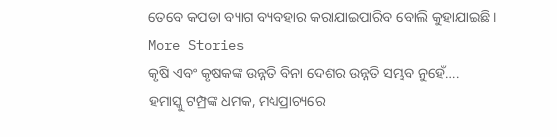ତେବେ କପଡା ବ୍ୟାଗ ବ୍ୟବହାର କରାଯାଇପାରିବ ବୋଲି କୁହାଯାଇଛି ।
More Stories
କୃଷି ଏବଂ କୃଷକଙ୍କ ଉନ୍ନତି ବିନା ଦେଶର ଉନ୍ନତି ସମ୍ଭବ ନୁହେଁ….
ହମାସ୍କୁ ଟମ୍ପ୍ରଙ୍କ ଧମକ, ମଧ୍ୟପ୍ରାଚ୍ୟରେ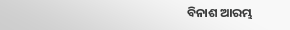ବିନାଶ ଆରମ୍ଭ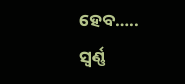ହେବ…..
ସ୍ବର୍ଣ୍ଣ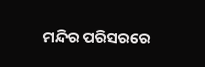ମନ୍ଦିର ପରିସରରେ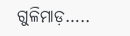ଗୁଳିମାଡ଼…..